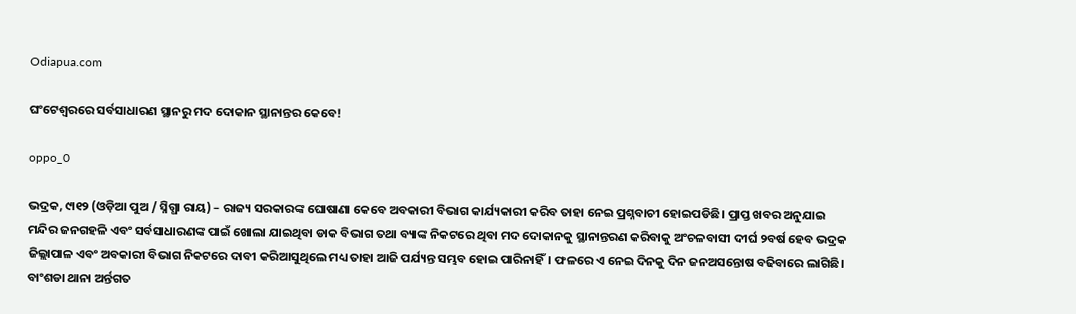Odiapua.com

ଘଂଟେଶ୍ୱରରେ ସର୍ବସାଧାରଣ ସ୍ଥାନରୁ ମଦ ଦୋକାନ ସ୍ଥାନାନ୍ତର କେବେ!

oppo_0

ଭଦ୍ରକ, ୯ା୧୨ (ଓଡ଼ିଆ ପୁଅ / ସ୍ନିଗ୍ଧା ରାୟ) – ରାଜ୍ୟ ସରକାରଙ୍କ ଘୋଷାଣା କେବେ ଅବକାରୀ ବିଭାଗ କାର୍ଯ୍ୟକାରୀ କରିବ ତାହା ନେଇ ପ୍ରଶ୍ନବାଚୀ ହୋଇପଡିଛି। ପ୍ରାପ୍ତ ଖବର ଅନୁଯାଇ ମନ୍ଦିର ଜନଗହଳି ଏବଂ ସର୍ବସାଧାରଣଙ୍କ ପାଇଁ ଖୋଲା ଯାଇଥିବା ଡାକ ବିଭାଗ ତଥା ବ୍ୟାଙ୍କ ନିକଟରେ ଥିବା ମଦ ଦୋକାନକୁ ସ୍ଥାନାନ୍ତରଣ କରିବାକୁ ଅଂଚଳବାସୀ ଦୀର୍ଘ ୨ବର୍ଷ ହେବ ଭଦ୍ରକ ଜିଲ୍ଲାପାଳ ଏବଂ ଅବକାରୀ ବିଭାଗ ନିକଟରେ ଦାବୀ କରିଆସୁଥିଲେ ମଧ୍ୟ ତାହା ଆଜି ପର୍ଯ୍ୟନ୍ତ ସମ୍ଭବ ହୋଇ ପାରିନାହିଁ। ଫଳରେ ଏ ନେଇ ଦିନକୁ ଦିନ ଜନଅସନ୍ତୋଷ ବଢିବାରେ ଲାଗିଛି। ବାଂଶଡା ଥାନା ଅର୍ନ୍ତଗତ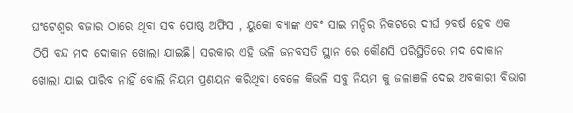ଘଂଟେଶ୍ୱର ବଜାର ଠାରେ ଥିବା ସବ ପୋଷ୍ଠ ଅଫିସ , ୟୁକୋ ବ୍ୟାଙ୍କ ଏବଂ ସାଇ ମନ୍ଦିର ନିକଟରେ ଦୀର୍ଘ ୨ବର୍ଷ ହେବ ଏକ ଠିପି ବନ୍ଦ ମଦ ଦୋକାନ ଖୋଲା ଯାଇଛି। ସରକାର ଏହି ଭଳି ଜନବସତି ସ୍ଥାନ ରେ କୌଣସି ପରିସ୍ଥିତିରେ ମଦ ଦୋକାନ ଖୋଲା ଯାଇ ପାରିବ ନାହିଁ ବୋଲି ନିୟମ ପ୍ରଣୟନ କରିଥିବା ବେଳେ କିଭଳି ସବୁ ନିୟମ କୁ ଜଳାଞଳି ଦେଇ ଅବକାରୀ ବିଭାଗ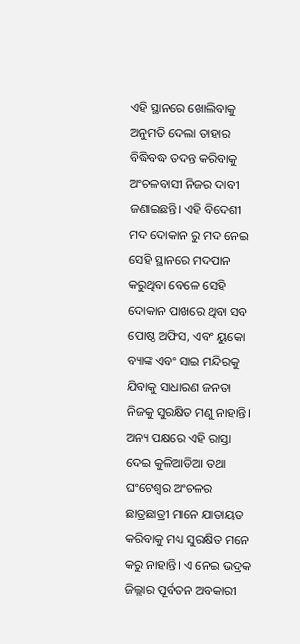ଏହି ସ୍ଥାନରେ ଖୋଲିବାକୁ ଅନୁମତି ଦେଲା ତାହାର ବିଦ୍ଧିବଦ୍ଧ ତଦନ୍ତ କରିବାକୁ ଅଂଚଳବାସୀ ନିଜର ଦାବୀ ଜଣାଇଛନ୍ତି। ଏହି ବିଦେଶୀ ମଦ ଦୋକାନ ରୁ ମଦ ନେଇ ସେହି ସ୍ଥାନରେ ମଦପାନ କରୁଥିବା ବେଳେ ସେହି ଦୋକାନ ପାଖରେ ଥିବା ସବ ପୋଷ୍ଠ ଅଫିସ, ଏବଂ ୟୁକୋ ବ୍ୟାଙ୍କ ଏବଂ ସାଇ ମନ୍ଦିରକୁ ଯିବାକୁ ସାଧାରଣ ଜନତା ନିଜକୁ ସୁରକ୍ଷିତ ମଣୁ ନାହାନ୍ତି। ଅନ୍ୟ ପକ୍ଷରେ ଏହି ରାସ୍ତା ଦେଇ କୁଳିଆଡିଆ ତଥା ଘଂଟେଶ୍ୱର ଅଂଚଳର ଛାତ୍ରଛାତ୍ରୀ ମାନେ ଯାତାୟତ କରିବାକୁ ମଧ୍ୟ ସୁରକ୍ଷିତ ମନେ କରୁ ନାହାନ୍ତି। ଏ ନେଇ ଭଦ୍ରକ ଜିଲ୍ଲାର ପୂର୍ବତନ ଅବକାରୀ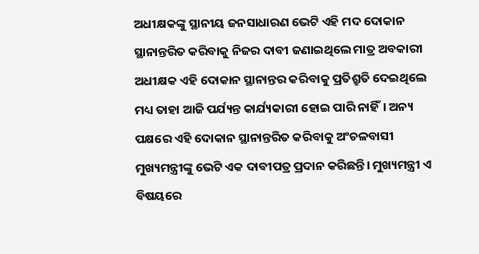ଅଧୀକ୍ଷକଙ୍କୁ ସ୍ଥାନୀୟ ଜନସାଧାରଣ ଭେଟି ଏହି ମଦ ଦୋକାନ ସ୍ଥାନାନ୍ତରିତ କରିବାକୁ ନିଜର ଦାବୀ ଜଣାଇଥିଲେ ମାତ୍ର ଅବକାରୀ ଅଧୀକ୍ଷକ ଏହି ଦୋକାନ ସ୍ଥାନାନ୍ତର କରିବାକୁ ପ୍ରତିଶ୍ରୁତି ଦେଇଥିଲେ ମଧ୍ୟ ତାହା ଆଜି ପର୍ଯ୍ୟନ୍ତ କାର୍ଯ୍ୟକାରୀ ହୋଇ ପାରି ନାହିଁ। ଅନ୍ୟ ପକ୍ଷରେ ଏହି ଦୋକାନ ସ୍ଥାନାନ୍ତରିତ କରିବାକୁ ଅଂଚଳବାସୀ ମୁଖ୍ୟମନ୍ତ୍ରୀଙ୍କୁ ଭେଟି ଏକ ଦାବୀପତ୍ର ପ୍ରଦାନ କରିଛନ୍ତି। ମୁଖ୍ୟମନ୍ତ୍ରୀ ଏ ବିଷୟରେ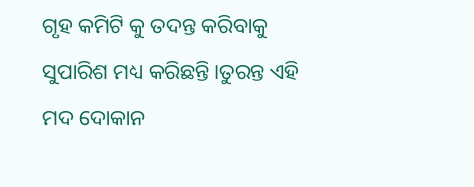ଗୃହ କମିଟି କୁ ତଦନ୍ତ କରିବାକୁ ସୁପାରିଶ ମଧ୍ୟ କରିଛନ୍ତି।ତୁରନ୍ତ ଏହି ମଦ ଦୋକାନ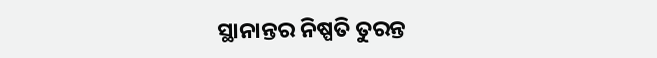ସ୍ଥାନାନ୍ତର ନିଷ୍ପତି ତୁରନ୍ତ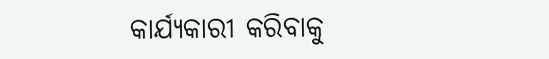କାର୍ଯ୍ୟକାରୀ କରିବାକୁ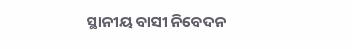ସ୍ଥାନୀୟ ବାସୀ ନିବେଦନ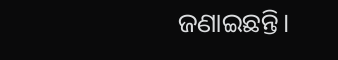ଜଣାଇଛନ୍ତି।